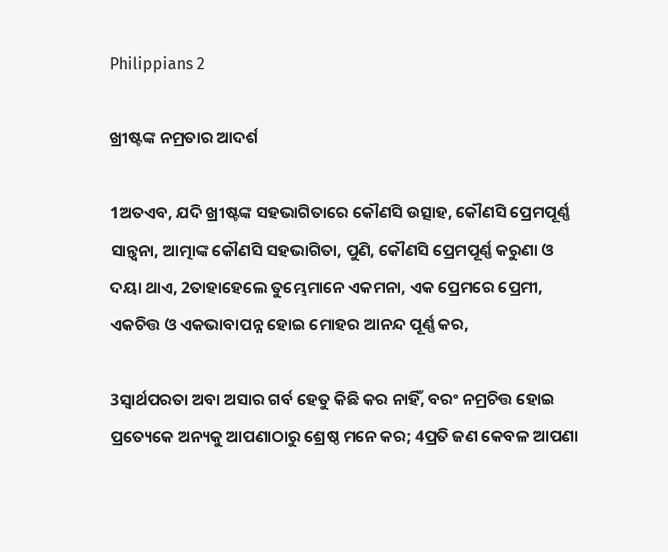Philippians 2

ଖ୍ରୀଷ୍ଟଙ୍କ ନମ୍ରତାର ଆଦର୍ଶ

1ଅତଏବ, ଯଦି ଖ୍ରୀଷ୍ଟଙ୍କ ସହଭାଗିତାରେ କୌଣସି ଉତ୍ସାହ, କୌଣସି ପ୍ରେମପୂର୍ଣ୍ଣ ସାନ୍ତ୍ୱନା, ଆତ୍ମାଙ୍କ କୌଣସି ସହଭାଗିତା, ପୁଣି, କୌଣସି ପ୍ରେମପୂର୍ଣ୍ଣ କରୁଣା ଓ ଦୟା ଥାଏ, 2ତାହାହେଲେ ତୁମ୍ଭେମାନେ ଏକମନା, ଏକ ପ୍ରେମରେ ପ୍ରେମୀ, ଏକଚିତ୍ତ ଓ ଏକଭାବାପନ୍ନ ହୋଇ ମୋହର ଆନନ୍ଦ ପୂର୍ଣ୍ଣ କର,

3ସ୍ୱାର୍ଥପରତା ଅବା ଅସାର ଗର୍ବ ହେତୁ କିଛି କର ନାହିଁ, ବରଂ ନମ୍ରଚିତ୍ତ ହୋଇ ପ୍ରତ୍ୟେକେ ଅନ୍ୟକୁ ଆପଣାଠାରୁ ଶ୍ରେଷ୍ଠ ମନେ କର; 4ପ୍ରତି ଜଣ କେବଳ ଆପଣା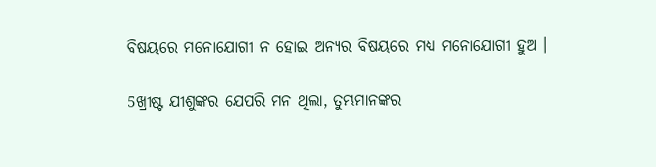ବିଷୟରେ ମନୋଯୋଗୀ ନ ହୋଇ ଅନ୍ୟର ବିଷୟରେ ମଧ୍ୟ ମନୋଯୋଗୀ ହୁଅ ।

5ଖ୍ରୀଷ୍ଟ ଯୀଶୁଙ୍କର ଯେପରି ମନ ଥିଲା, ତୁମ୍ଭମାନଙ୍କର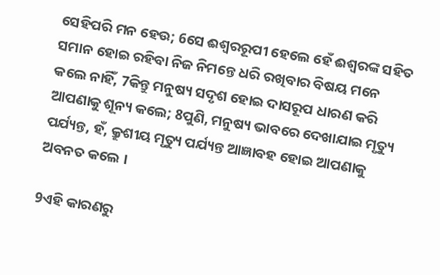ସେହିପରି ମନ ହେଉ; 6ସେ ଈଶ୍ୱରରୂପୀ ହେଲେ ହେଁ ଈଶ୍ୱରଙ୍କ ସହିତ ସମାନ ହୋଇ ରହିବା ନିଜ ନିମନ୍ତେ ଧରି ରଖିବାର ବିଷୟ ମନେ କଲେ ନାହିଁ, 7କିନ୍ତୁ ମନୁଷ୍ୟ ସଦୃଶ ହୋଇ ଦାସରୂପ ଧାରଣ କରି ଆପଣାକୁ ଶୂନ୍ୟ କଲେ; 8ପୁଣି, ମନୁଷ୍ୟ ଭାବରେ ଦେଖାଯାଇ ମୃତ୍ୟୁ ପର୍ଯ୍ୟନ୍ତ, ହଁ, କ୍ରୁଶୀୟ ମୃତ୍ୟୁ ପର୍ଯ୍ୟନ୍ତ ଆଜ୍ଞାବହ ହୋଇ ଆପଣାକୁ ଅବନତ କଲେ ।

9ଏହି କାରଣରୁ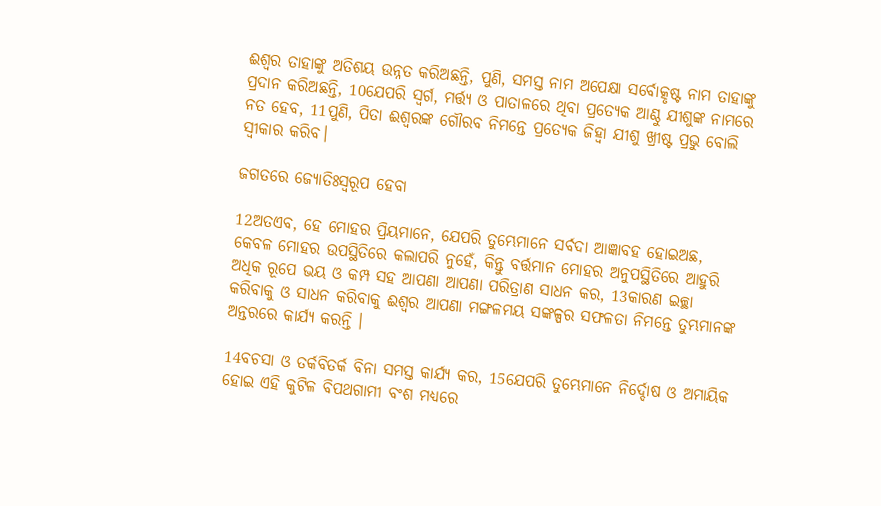ଈଶ୍ୱର ତାହାଙ୍କୁ ଅତିଶୟ ଉନ୍ନତ କରିଅଛନ୍ତି, ପୁଣି, ସମସ୍ତ ନାମ ଅପେକ୍ଷା ସର୍ବୋତ୍କୃଷ୍ଟ ନାମ ତାହାଙ୍କୁ ପ୍ରଦାନ କରିଅଛନ୍ତି, 10ଯେପରି ସ୍ୱର୍ଗ, ମର୍ତ୍ତ୍ୟ ଓ ପାତାଳରେ ଥିବା ପ୍ରତ୍ୟେକ ଆଣ୍ଠୁ ଯୀଶୁଙ୍କ ନାମରେ ନତ ହେବ, 11ପୁଣି, ପିତା ଈଶ୍ୱରଙ୍କ ଗୌରବ ନିମନ୍ତେ ପ୍ରତ୍ୟେକ ଜିହ୍ୱା ଯୀଶୁ ଖ୍ରୀଷ୍ଟ ପ୍ରଭୁ ବୋଲି ସ୍ୱୀକାର କରିବ।

ଜଗତରେ ଜ୍ୟୋତିଃସ୍ୱରୂପ ହେବା

12ଅତଏବ, ହେ ମୋହର ପ୍ରିୟମାନେ, ଯେପରି ତୁମ୍ଭେମାନେ ସର୍ବଦା ଆଜ୍ଞାବହ ହୋଇଅଛ, କେବଳ ମୋହର ଉପସ୍ଥିତିରେ କଲାପରି ନୁହେଁ, କିନ୍ତୁ ବର୍ତ୍ତମାନ ମୋହର ଅନୁପସ୍ଥିତିରେ ଆହୁରି ଅଧିକ ରୂପେ ଭୟ ଓ କମ୍ପ ସହ ଆପଣା ଆପଣା ପରିତ୍ରାଣ ସାଧନ କର, 13କାରଣ ଇଚ୍ଛା କରିବାକୁ ଓ ସାଧନ କରିବାକୁ ଈଶ୍ୱର ଆପଣା ମଙ୍ଗଳମୟ ସଙ୍କଳ୍ପର ସଫଳତା ନିମନ୍ତେ ତୁମ୍ଭମାନଙ୍କ ଅନ୍ତରରେ କାର୍ଯ୍ୟ କରନ୍ତି ।

14ବଚସା ଓ ତର୍କବିତର୍କ ବିନା ସମସ୍ତ କାର୍ଯ୍ୟ କର, 15ଯେପରି ତୁମ୍ଭେମାନେ ନିର୍ଦ୍ଦୋଷ ଓ ଅମାୟିକ ହୋଇ ଏହି କୁଟିଳ ବିପଥଗାମୀ ବଂଶ ମଧ୍ୟରେ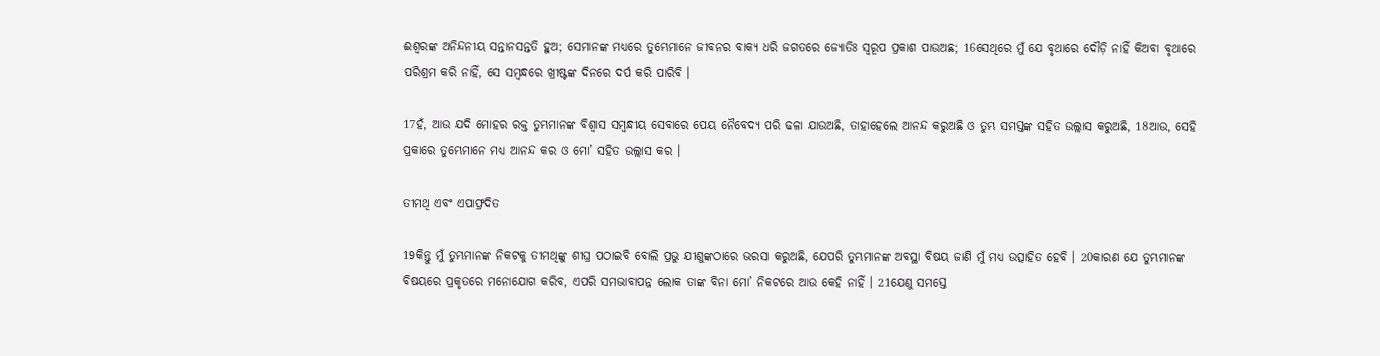ଈଶ୍ୱରଙ୍କ ଅନିନ୍ଦନୀୟ ସନ୍ତାନସନ୍ତତି ହୁଅ; ସେମାନଙ୍କ ମଧ୍ୟରେ ତୁମ୍ଭେମାନେ ଜୀବନର ବାକ୍ୟ ଧରି ଜଗତରେ ଜ୍ୟୋତିଃ ସ୍ୱରୂପ ପ୍ରକାଶ ପାଉଅଛ; 16ସେଥିରେ ମୁଁ ଯେ ବୃଥାରେ ଦୌଡ଼ି ନାହିଁ କିଅବା ବୃଥାରେ ପରିଶ୍ରମ କରି ନାହିଁ, ସେ ସମ୍ବନ୍ଧରେ ଖ୍ରୀଷ୍ଟଙ୍କ ଦିନରେ ଦର୍ପ କରି ପାରିବି ।

17ହଁ, ଆଉ ଯଦି ମୋହର ରକ୍ତ ତୁମ୍ଭମାନଙ୍କ ବିଶ୍ୱାସ ସମ୍ବନ୍ଧୀୟ ସେବାରେ ପେୟ ନୈବେଦ୍ୟ ପରି ଢଳା ଯାଉଅଛି, ତାହାହେଲେ ଆନନ୍ଦ କରୁଅଛି ଓ ତୁମ୍ଭ ସମସ୍ତଙ୍କ ସହିତ ଉଲ୍ଲାସ କରୁଅଛି, 18ଆଉ, ସେହି ପ୍ରକାରେ ତୁମ୍ଭେମାନେ ମଧ୍ୟ ଆନନ୍ଦ କର ଓ ମୋ’ ସହିତ ଉଲ୍ଲାସ କର ।

ତୀମଥି ଏବଂ ଏପାଫ୍ରଦିତ

19କିନ୍ତୁ ମୁଁ ତୁମ୍ଭମାନଙ୍କ ନିକଟକୁ ତୀମଥିଙ୍କୁ ଶୀଘ୍ର ପଠାଇବି ବୋଲି ପ୍ରଭୁ ଯୀଶୁଙ୍କଠାରେ ଭରସା କରୁଅଛି, ଯେପରି ତୁମ୍ଭମାନଙ୍କ ଅବସ୍ଥା ବିଷୟ ଜାଣି ମୁଁ ମଧ୍ୟ ଉତ୍ସାହିତ ହେବି । 20କାରଣ ଯେ ତୁମ୍ଭମାନଙ୍କ ବିଷୟରେ ପ୍ରକୃତରେ ମନୋଯୋଗ କରିବ, ଏପରି ସମଭାବାପନ୍ନ ଲୋକ ତାଙ୍କ ବିନା ମୋ’ ନିକଟରେ ଆଉ କେହି ନାହିଁ । 21ଯେଣୁ ସମସ୍ତେ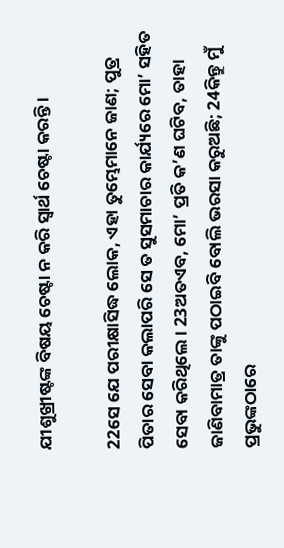ଯୀଶୁଖ୍ରୀଷ୍ଟଙ୍କ ବିଷୟ ଚେଷ୍ଟା ନ କରି ସ୍ୱାର୍ଥ ଚେଷ୍ଟା କରନ୍ତି ।

22ସେ ଯେ ପରୀକ୍ଷାସିଦ୍ଧ ଲୋକ, ଏହା ତୁମ୍ଭେମାନେ ଜାଣ; ପୁତ୍ର ପିତାର ସେବା କଲାପରି ସେ ତ ସୁସମାଚାର କାର୍ଯ୍ୟରେ ମୋ’ ସହିତ ସେବା କରିଥିଲେ । 23ଅତଏବ, ମୋ’ ପ୍ରତି କ’ଣ ଘଟିବ, ତାହା ଜାଣିବାମାତ୍ର ତାଙ୍କୁ ପଠାଇବି ବୋଲି ଭରସା କରୁଅଛି; 24କିନ୍ତୁ ମୁଁ ପ୍ରଭୁଙ୍କଠାରେ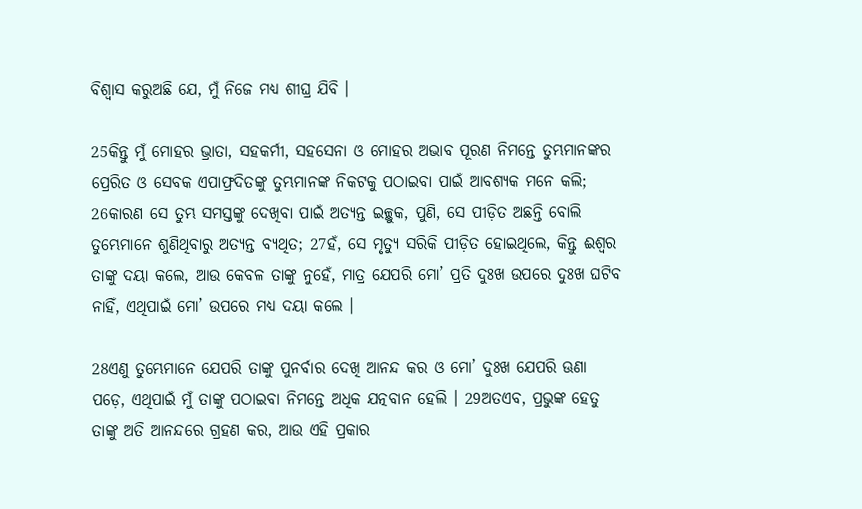ବିଶ୍ୱାସ କରୁଅଛି ଯେ, ମୁଁ ନିଜେ ମଧ୍ୟ ଶୀଘ୍ର ଯିବି ।

25କିନ୍ତୁ ମୁଁ ମୋହର ଭ୍ରାତା, ସହକର୍ମୀ, ସହସେନା ଓ ମୋହର ଅଭାବ ପୂରଣ ନିମନ୍ତେ ତୁମ୍ଭମାନଙ୍କର ପ୍ରେରିତ ଓ ସେବକ ଏପାଫ୍ରଦିତଙ୍କୁ ତୁମ୍ଭମାନଙ୍କ ନିକଟକୁ ପଠାଇବା ପାଇଁ ଆବଶ୍ୟକ ମନେ କଲି; 26କାରଣ ସେ ତୁମ୍ଭ ସମସ୍ତଙ୍କୁ ଦେଖିବା ପାଇଁ ଅତ୍ୟନ୍ତ ଇଚ୍ଛୁକ, ପୁଣି, ସେ ପୀଡ଼ିତ ଅଛନ୍ତି ବୋଲି ତୁମ୍ଭେମାନେ ଶୁଣିଥିବାରୁ ଅତ୍ୟନ୍ତ ବ୍ୟଥିତ; 27ହଁ, ସେ ମୃତ୍ୟୁ ସରିକି ପୀଡ଼ିତ ହୋଇଥିଲେ, କିନ୍ତୁ ଈଶ୍ୱର ତାଙ୍କୁ ଦୟା କଲେ, ଆଉ କେବଳ ତାଙ୍କୁ ନୁହେଁ, ମାତ୍ର ଯେପରି ମୋ’ ପ୍ରତି ଦୁଃଖ ଉପରେ ଦୁଃଖ ଘଟିବ ନାହିଁ, ଏଥିପାଇଁ ମୋ’ ଉପରେ ମଧ୍ୟ ଦୟା କଲେ ।

28ଏଣୁ ତୁମ୍ଭେମାନେ ଯେପରି ତାଙ୍କୁ ପୁନର୍ବାର ଦେଖି ଆନନ୍ଦ କର ଓ ମୋ’ ଦୁଃଖ ଯେପରି ଊଣା ପଡ଼େ, ଏଥିପାଇଁ ମୁଁ ତାଙ୍କୁ ପଠାଇବା ନିମନ୍ତେ ଅଧିକ ଯତ୍ନବାନ ହେଲି । 29ଅତଏବ, ପ୍ରଭୁଙ୍କ ହେତୁ ତାଙ୍କୁ ଅତି ଆନନ୍ଦରେ ଗ୍ରହଣ କର, ଆଉ ଏହି ପ୍ରକାର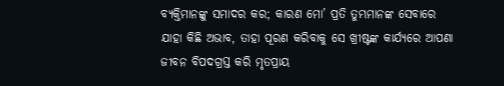ବ୍ୟକ୍ତିମାନଙ୍କୁ ସମାଦର କର; କାରଣ ମୋ’ ପ୍ରତି ତୁମ୍ଭମାନଙ୍କ ସେବାରେ ଯାହା କିଛି ଅଭାବ, ତାହା ପୂରଣ କରିବାକୁ ସେ ଖ୍ରୀଷ୍ଟଙ୍କ କାର୍ଯ୍ୟରେ ଆପଣା ଜୀବନ ବିପଦଗ୍ରସ୍ତ କରି ମୃତପ୍ରାୟ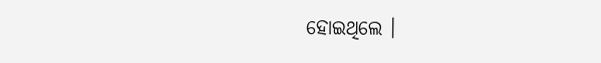ହୋଇଥିଲେ ।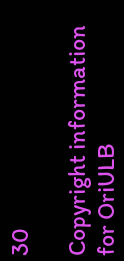30

Copyright information for OriULB